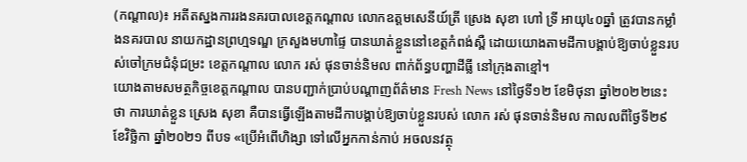(កណ្តាល)៖ អតីតស្នងការរងនគរបាលខេត្តកណ្តាល លោកឧត្តមសេនីយ៍ត្រី ស្រេង សុខា ហៅ ទ្រី អាយុ៤០ឆ្នាំ ត្រូវបានកម្លាំងនគរបាល នាយកដ្ឋានព្រហ្មទណ្ឌ ក្រសួងមហាផ្ទៃ បានឃាត់ខ្លួននៅខេត្តកំពង់ស្ពឺ ដោយយោងតាមដីកាបង្គាប់ឱ្យចាប់ខ្លួនរបស់ចៅក្រមជំនុំជម្រះ ខេត្តកណ្តាល លោក រស់ ផុនចាន់និមល ពាក់ព័ន្ធបញ្ហាដីធ្លី នៅក្រុងតាខ្មៅ។
យោងតាមសមត្ថកិច្ចខេត្តកណ្តាល បានបញ្ជាក់ប្រាប់បណ្តាញព័ត៌មាន Fresh News នៅថ្ងៃទី១២ ខែមិថុនា ឆ្នាំ២០២២នេះថា ការឃាត់ខ្លួន ស្រេង សុខា គឺបានធ្វើឡើងតាមដីកាបង្គាប់ឱ្យចាប់ខ្លួនរបស់ លោក រស់ ផុនចាន់និមល កាលលពីថ្ងៃទី២៩ ខែវិច្ឆិកា ឆ្នាំ២០២១ ពីបទ «ប្រើអំពើហិង្សា ទៅលើអ្នកកាន់កាប់ អចលនវត្ថុ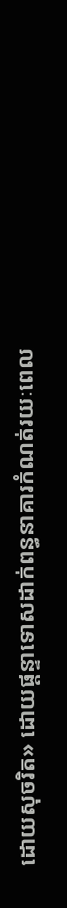ដោយសុចរិត» ដោយផ្តន្ទាទោសដាក់ពន្ធនាគារកំណត់រយៈពេល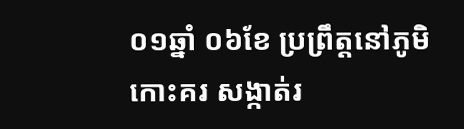០១ឆ្នាំ ០៦ខែ ប្រព្រឹត្តនៅភូមិកោះគរ សង្កាត់រ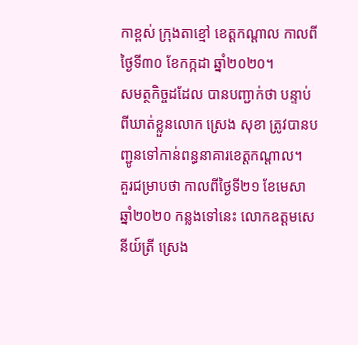កាខ្ពស់ ក្រុងតាខ្មៅ ខេត្តកណ្តាល កាលពីថ្ងៃទី៣០ ខែកក្កដា ឆ្នាំ២០២០។
សមត្ថកិច្ចដដែល បានបញ្ជាក់ថា បន្ទាប់ពីឃាត់ខ្លួនលោក ស្រេង សុខា ត្រូវបានបញ្ជូនទៅកាន់ពន្ធនាគារខេត្តកណ្តាល។
គួរជម្រាបថា កាលពីថ្ងៃទី២១ ខែមេសា ឆ្នាំ២០២០ កន្លងទៅនេះ លោកឧត្តមសេនីយ៍ត្រី ស្រេង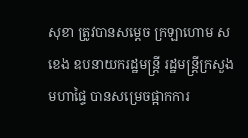សុខា ត្រូវបានសម្តេច ក្រឡាហោម ស ខេង ឧបនាយករដ្ឋមន្ត្រី រដ្ឋមន្ត្រីក្រសួងមហាផ្ទៃ បានសម្រេចផ្អាកការ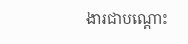ងារជាបណ្តោះ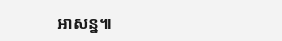អាសន្ន៕